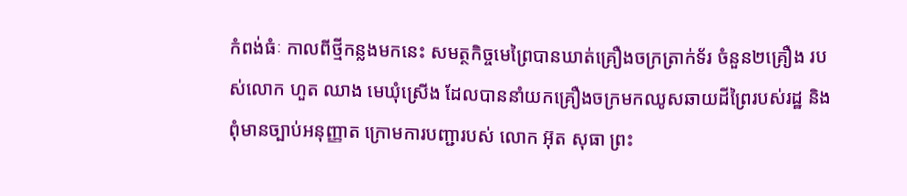កំពង់ធំៈ កាលពីថ្មីកន្លងមកនេះ សមត្ថកិច្ចមេព្រៃបានឃាត់គ្រឿងចក្រត្រាក់ទ័រ ចំនួន២គ្រឿង របស់លោក ហួត ឈាង មេឃុំស្រើង ដែលបាននាំយកគ្រឿងចក្រមកឈូសឆាយដីព្រៃរបស់រដ្ឋ និងពុំមានច្បាប់អនុញ្ញាត ក្រោមការបញ្ជារបស់ លោក អ៊ុត សុធា ព្រះ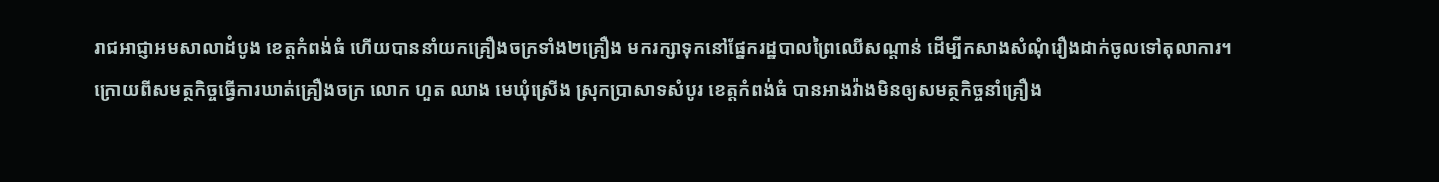រាជអាជ្ញាអមសាលាដំបូង ខេត្តកំពង់ធំ ហើយបាននាំយកគ្រឿងចក្រទាំង២គ្រឿង មករក្សាទុកនៅផ្នែករដ្ឋបាលព្រៃឈើសណ្តាន់ ដើម្បីកសាងសំណុំរឿងដាក់ចូលទៅតុលាការ។
ក្រោយពីសមត្ថកិច្ចធ្វើការឃាត់គ្រឿងចក្រ លោក ហួត ឈាង មេឃុំស្រើង ស្រុកប្រាសាទសំបូរ ខេត្តកំពង់ធំ បានអាងវ៉ាងមិនឲ្យសមត្ថកិច្ចនាំគ្រឿង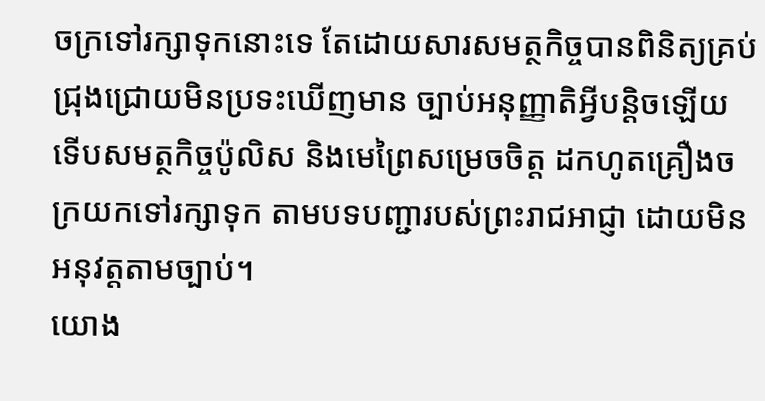ចក្រទៅរក្សាទុកនោះទេ តែដោយសារសមត្ថកិច្ចបានពិនិត្យគ្រប់ ជ្រុងជ្រោយមិនប្រទះឃើញមាន ច្បាប់អនុញ្ញាតិអ្វីបន្តិចឡើយ ទើបសមត្ថកិច្ចប៉ូលិស និងមេព្រៃសម្រេចចិត្ត ដកហូតគ្រឿងចក្រយកទៅរក្សាទុក តាមបទបញ្ជារបស់ព្រះរាជអាជ្ញា ដោយមិនអនុវត្តតាមច្បាប់។
យោង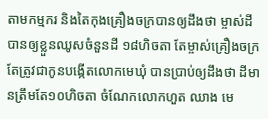តាមកម្មករ និងតៃកុងគ្រឿងចក្របានឲ្យដឹងថា ម្ចាស់ដីបានឲ្យខ្លួនឈូសចំនួនដី ១៨ហិចតា តែម្ចាស់គ្រឿងចក្រតែត្រូវជាកូនបង្កើតលោកមេឃុំ បានប្រាប់ឲ្យដឹងថា ដីមានត្រឹមតែ១០ហិចតា ចំណែកលោកហួត ឈាង មេ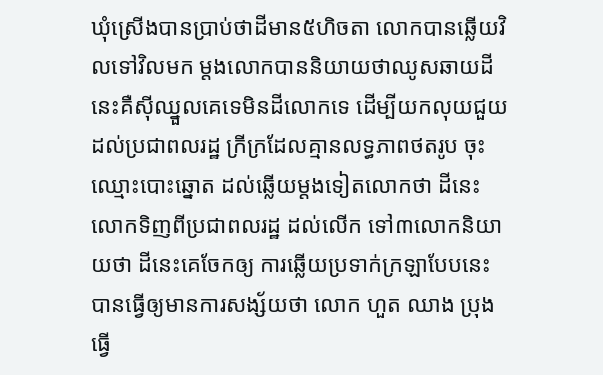ឃុំស្រើងបានប្រាប់ថាដីមាន៥ហិចតា លោកបានឆ្លើយវិលទៅវិលមក ម្តងលោកបាននិយាយថាឈូសឆាយដីនេះគឺស៊ីឈ្នួលគេទេមិនដីលោកទេ ដើម្បីយកលុយជួយដល់ប្រជាពលរដ្ឋ ក្រីក្រដែលគ្មានលទ្ធភាពថតរូប ចុះឈ្មោះបោះឆ្នោត ដល់ឆ្លើយម្តងទៀតលោកថា ដីនេះលោកទិញពីប្រជាពលរដ្ឋ ដល់លើក ទៅ៣លោកនិយាយថា ដីនេះគេចែកឲ្យ ការឆ្លើយប្រទាក់ក្រឡាបែបនេះ បានធ្វើឲ្យមានការសង្ស័យថា លោក ហួត ឈាង ប្រុងធ្វើ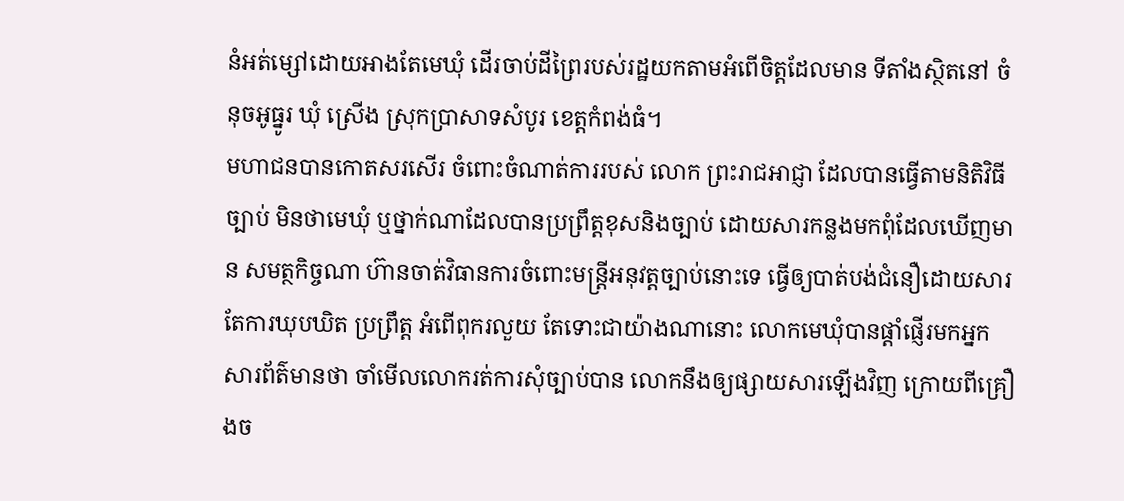នំអត់ម្សៅដោយអាងតែមេឃុំ ដើរចាប់ដីព្រៃរបស់រដ្ឋយកតាមអំពើចិត្តដែលមាន ទីតាំងស្ថិតនៅ ចំនុចអូធ្នូរ ឃុំ ស្រើង ស្រុកប្រាសាទសំបូរ ខេត្តកំពង់ធំ។
មហាជនបានកោតសរសើរ ចំពោះចំណាត់ការរបស់ លោក ព្រះរាជអាជ្ញា ដែលបានធ្វើតាមនិតិវិធីច្បាប់ មិនថាមេឃុំ ឬថ្នាក់ណាដែលបានប្រព្រឹត្តខុសនិងច្បាប់ ដោយសារកន្លងមកពុំដែលឃើញមាន សមត្ថកិច្ចណា ហ៊ានចាត់វិធានការចំពោះមន្រ្តីអនុវត្តច្បាប់នោះទេ ធ្វើឲ្យបាត់បង់ជំនឿដោយសារតែការឃុបឃិត ប្រព្រឹត្ត អំពើពុករលួយ តែទោះជាយ៉ាងណានោះ លោកមេឃុំបានផ្តាំផ្ញើរមកអ្នកសារព័ត៌មានថា ចាំមើលលោករត់ការសុំច្បាប់បាន លោកនឹងឲ្យផ្សាយសារឡើងវិញ ក្រោយពីគ្រឿងច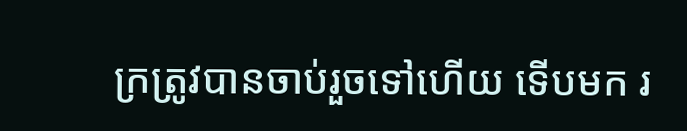ក្រត្រូវបានចាប់រួចទៅហើយ ទើបមក រ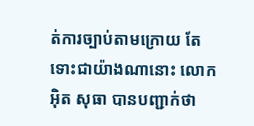ត់ការច្បាប់តាមក្រោយ តែទោះជាយ៉ាងណានោះ លោក អ៊ិត សុធា បានបញ្ជាក់ថា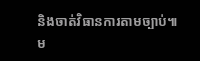និងចាត់វិធានការតាមច្បាប់៕
ម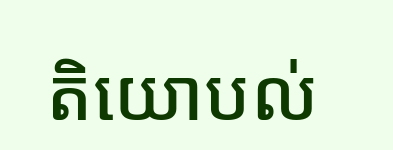តិយោបល់